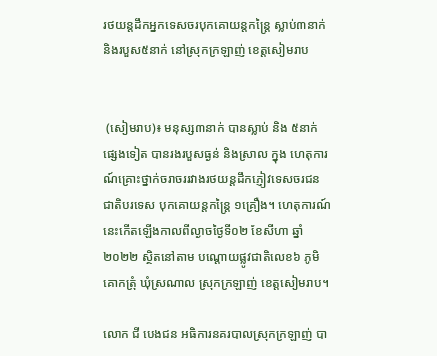រថយន្តដឹកអ្នកទេសចរបុកគោយន្តកន្ត្រៃ ស្លាប់៣នាក់ និងរបួស៥នាក់ នៅស្រុកក្រឡាញ់ ខេត្តសៀមរាប


 (សៀមរាប)៖ មនុស្ស៣នាក់ បានស្លាប់ និង ៥នាក់ផ្សេងទៀត បានរងរបួសធ្ងន់ និងស្រាល ក្នុង ហេតុការណ៍គ្រោះថ្នាក់ចរាចររវាងរថយន្តដឹកភ្ញៀវទេសចរជនជាតិបរទេស បុកគោយន្តកន្ត្រៃ ១គ្រឿង។ ហេតុការណ៍នេះកើតឡើងកាលពីល្ងាចថ្ងៃទី០២ ខែសីហា ឆ្នាំ២០២២ ស្ថិតនៅតាម បណ្តោយផ្លូវជាតិលេខ៦ ភូមិគោកត្រុំ ឃុំស្រណាល ស្រុកក្រឡាញ់ ខេត្តសៀមរាប។

លោក ជី បេងជន អធិការនគរបាលស្រុកក្រឡាញ់ បា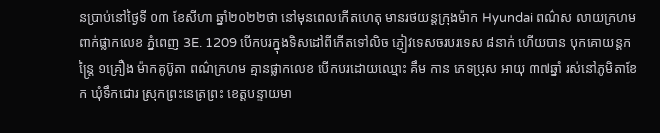នប្រាប់នៅថ្ងៃទី ០៣ ខែសីហា ឆ្នាំ២០២២ថា នៅមុនពេលកើតហេតុ មានរថយន្តក្រុងម៉ាក Hyundai ពណ៌ស លាយក្រហម ពាក់ផ្លាកលេខ ភ្នំពេញ 3E. 1209 បើកបរក្នុងទិសដៅពីកើតទៅលិច ភ្ញៀវទេសចរបរទេស ៨នាក់ ហើយបាន បុកគោយន្តកន្ត្រៃ ១គ្រឿង ម៉ាកគូប៊ូតា ពណ៌ក្រហម គ្មានផ្លាកលេខ បើកបរដោយឈ្មោះ គឹម កាន ភេទប្រុស អាយុ ៣៧ឆ្នាំ រស់នៅភូមិតាខែក ឃុំទឹកជោរ ស្រុកព្រះនេត្រព្រះ ខេត្តបន្ទាយមា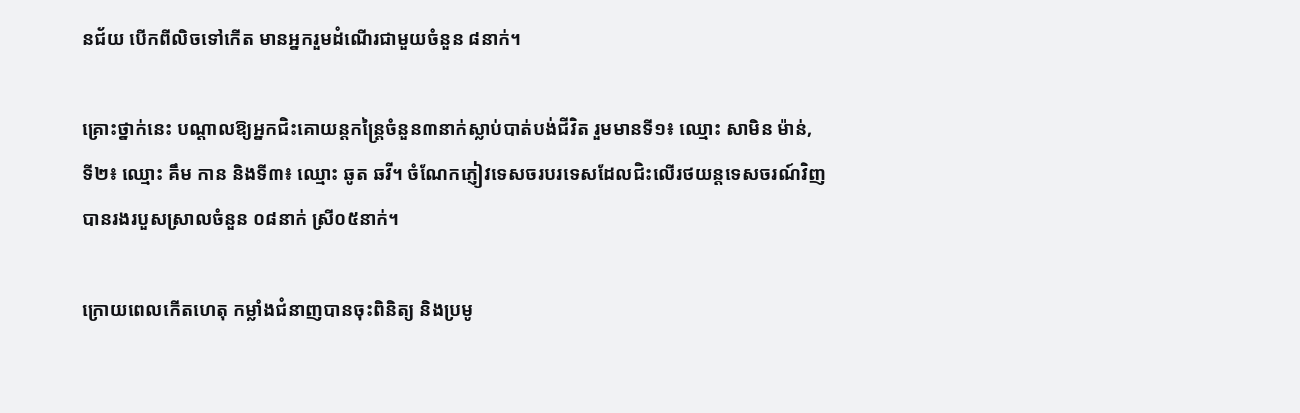នជ័យ បើកពីលិចទៅកើត មានអ្នករួមដំណើរជាមួយចំនួន ៨នាក់។

គ្រោះថ្នាក់នេះ បណ្តាលឱ្យអ្នកជិះគោយន្តកន្ត្រៃចំនួន៣នាក់ស្លាប់បាត់បង់ជីវិត រួមមានទី១៖ ឈ្មោះ សាមិន ម៉ាន់, ទី២៖ ឈ្មោះ គឹម កាន និងទី៣៖ ឈ្មោះ ឆូត ឆវី។ ចំណែកភ្ញៀវទេសចរបរទេសដែលជិះលើរថយន្តទេសចរណ៍វិញ បានរងរបួសស្រាលចំនួន ០៨នាក់ ស្រី០៥នាក់។

ក្រោយពេលកើតហេតុ កម្លាំងជំនាញបានចុះពិនិត្យ និងប្រមូ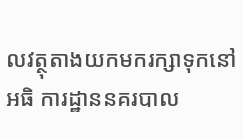លវត្ថុតាងយកមករក្សាទុកនៅអធិ ការដ្ឋាននគរបាល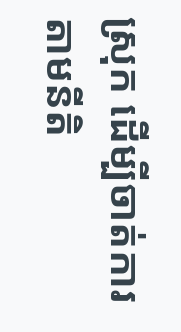ស្រុក ដើម្បីចាត់ការតាមនីតិ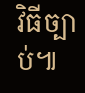វិធីច្បាប់៕